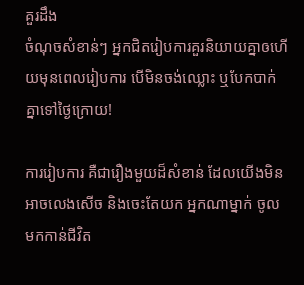គួរដឹង
ចំណុចសំខាន់ៗ អ្នកជិតរៀបការគួរនិយាយគ្នាឲហើយមុនពេលរៀបការ បើមិនចង់ឈ្លោះ ឬបែកបាក់គ្នាទៅថ្ងៃក្រោយ!

ការរៀបការ គឺជារឿងមួយដ៏សំខាន់ ដែលយើងមិនអាចលេងសើច និងចេះតែយក អ្នកណាម្នាក់ ចូលមកកាន់ជីវិត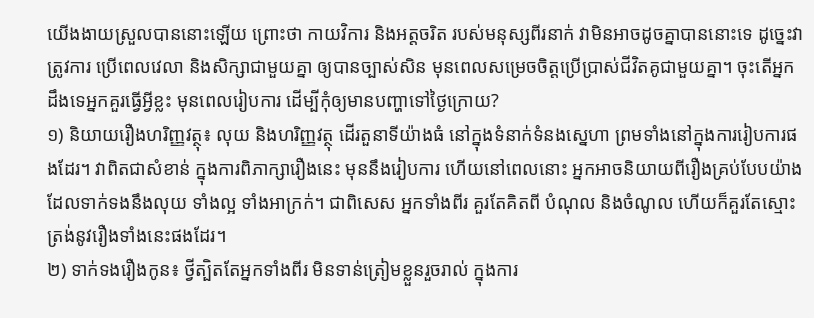យើងងាយស្រួលបាននោះឡើយ ព្រោះថា កាយវិការ និងអត្តចរិត របស់មនុស្សពីរនាក់ វាមិនអាចដូចគ្នាបាននោះទេ ដូច្នេះវាត្រូវការ ប្រើពេលវេលា និងសិក្សាជាមួយគ្នា ឲ្យបានច្បាស់សិន មុនពេលសម្រេចចិត្តប្រើប្រាស់ជីវិតគូជាមួយគ្នា។ ចុះតើអ្នកដឹងទេអ្នកគួរធ្វើអ្វីខ្លះ មុនពេលរៀបការ ដើម្បីកុំឲ្យមានបញ្ហាទៅថ្ងៃក្រោយ?
១) និយាយរឿងហរិញ្ញវត្ថុ៖ លុយ និងហរិញ្ញវត្ថុ ដើរតួនាទីយ៉ាងធំ នៅក្នុងទំនាក់ទំនងស្នេហា ព្រមទាំងនៅក្នុងការរៀបការផងដែរ។ វាពិតជាសំខាន់ ក្នុងការពិភាក្សារឿងនេះ មុននឹងរៀបការ ហើយនៅពេលនោះ អ្នកអាចនិយាយពីរឿងគ្រប់បែបយ៉ាង ដែលទាក់ទងនឹងលុយ ទាំងល្អ ទាំងអាក្រក់។ ជាពិសេស អ្នកទាំងពីរ គួរតែគិតពី បំណុល និងចំណូល ហើយក៏គួរតែស្មោះត្រង់នូវរឿងទាំងនេះផងដែរ។
២) ទាក់ទងរឿងកូន៖ ថ្វីត្បិតតែអ្នកទាំងពីរ មិនទាន់ត្រៀមខ្លួនរួចរាល់ ក្នុងការ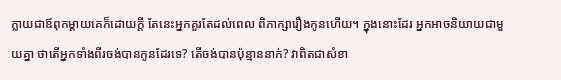ក្លាយជាឪពុកម្តាយគេក៏ដោយក្តី តែនេះអ្នកគួរតែដល់ពេល ពិភាក្សារឿងកូនហើយ។ ក្នុងនោះដែរ អ្នកអាចនិយាយជាមួយគ្នា ថាតើអ្នកទាំងពីរចង់បានកូនដែរទេ? តើចង់បានប៉ុន្មាននាក់? វាពិតជាសំខា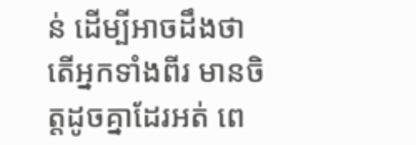ន់ ដើម្បីអាចដឹងថា តើអ្នកទាំងពីរ មានចិត្តដូចគ្នាដែរអត់ ពេ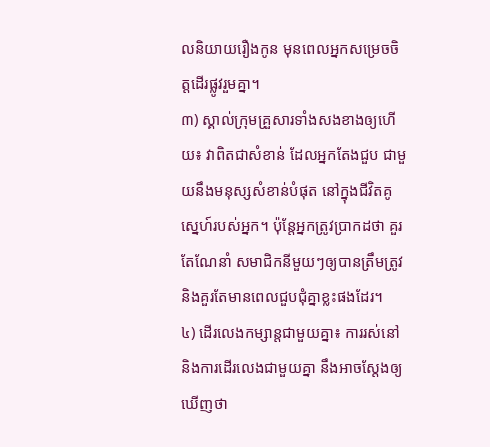លនិយាយរឿងកូន មុនពេលអ្នកសម្រេចចិត្តដើរផ្លូវរួមគ្នា។
៣) ស្គាល់ក្រុមគ្រួសារទាំងសងខាងឲ្យហើយ៖ វាពិតជាសំខាន់ ដែលអ្នកតែងជួប ជាមួយនឹងមនុស្សសំខាន់បំផុត នៅក្នុងជីវិតគូស្នេហ៍របស់អ្នក។ ប៉ុន្តែអ្នកត្រូវប្រាកដថា គួរតែណែនាំ សមាជិកនីមួយៗឲ្យបានត្រឹមត្រូវ និងគួរតែមានពេលជួបជុំគ្នាខ្លះផងដែរ។
៤) ដើរលេងកម្សាន្តជាមួយគ្នា៖ ការរស់នៅ និងការដើរលេងជាមួយគ្នា នឹងអាចស្តែងឲ្យឃើញថា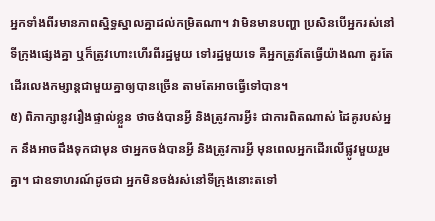អ្នកទាំងពីរមានភាពស្និទ្ធស្នាលគ្នាដល់កម្រិតណា។ វាមិនមានបញ្ហា ប្រសិនបើអ្នករស់នៅទីក្រុងផ្សេងគ្នា ឬក៏ត្រូវហោះហើរពីរដ្ឋមួយ ទៅរដ្ឋមួយទេ គឺអ្នកត្រូវតែធ្វើយ៉ាងណា គួរតែដើរលេងកម្សាន្តជាមួយគ្នាឲ្យបានច្រើន តាមតែអាចធ្វើទៅបាន។
៥) ពិភាក្សានូវរឿងផ្ទាល់ខ្លួន ថាចង់បានអ្វី និងត្រូវការអ្វី៖ ជាការពិតណាស់ ដៃគូរបស់អ្នក នឹងអាចដឹងទុកជាមុន ថាអ្នកចង់បានអ្វី និងត្រូវការអ្វី មុនពេលអ្នកដើរលើផ្លូវមួយរួមគ្នា។ ជាឧទាហរណ៍ដូចជា អ្នកមិនចង់រស់នៅទីក្រុងនោះតទៅ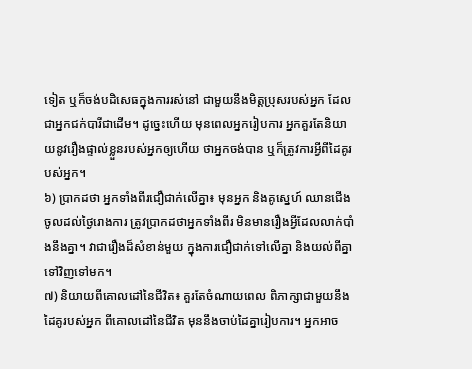ទៀត ឬក៏ចង់បដិសេធក្នុងការរស់នៅ ជាមួយនឹងមិត្តប្រុសរបស់អ្នក ដែលជាអ្នកជក់បារីជាដើម។ ដូច្នេះហើយ មុនពេលអ្នករៀបការ អ្នកគួរតែនិយាយនូវរឿងផ្ទាល់ខ្លួនរបស់អ្នកឲ្យហើយ ថាអ្នកចង់បាន ឬក៏ត្រូវការអ្វីពីដៃគូរបស់អ្នក។
៦) ប្រាកដថា អ្នកទាំងពីរជឿជាក់លើគ្នា៖ មុនអ្នក និងគូស្នេហ៍ ឈានជើងចូលដល់ថ្ងៃរោងការ ត្រូវប្រាកដថាអ្នកទាំងពីរ មិនមានរឿងអ្វីដែលលាក់បាំងនឹងគ្នា។ វាជារឿងដ៏សំខាន់មួយ ក្នុងការជឿជាក់ទៅលើគ្នា និងយល់ពីគ្នាទៅវិញទៅមក។
៧) និយាយពីគោលដៅនៃជីវិត៖ គួរតែចំណាយពេល ពិភាក្សាជាមួយនឹងដៃគូរបស់អ្នក ពីគោលដៅនៃជីវិត មុននឹងចាប់ដៃគ្នារៀបការ។ អ្នកអាច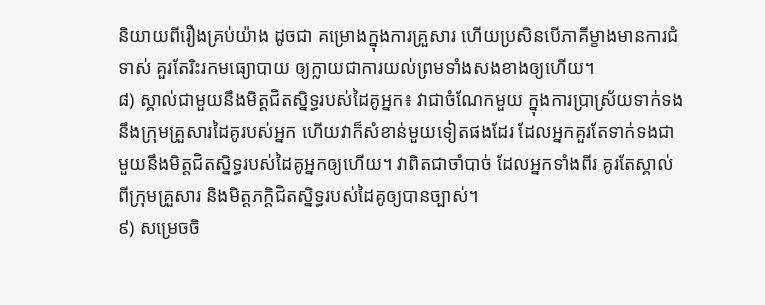និយាយពីរឿងគ្រប់យ៉ាង ដូចជា គម្រោងក្នុងការគ្រួសារ ហើយប្រសិនបើភាគីម្ខាងមានការជំទាស់ គួរតែរិះរកមធ្យោបាយ ឲ្យក្លាយជាការយល់ព្រមទាំងសងខាងឲ្យហើយ។
៨) ស្គាល់ជាមួយនឹងមិត្តជិតស្និទ្ធរបស់ដៃគូអ្នក៖ វាជាចំណែកមួយ ក្នុងការប្រាស្រ័យទាក់ទងនឹងក្រុមគ្រួសារដៃគូរបស់អ្នក ហើយវាក៏សំខាន់មួយទៀតផងដែរ ដែលអ្នកគួរតែទាក់ទងជាមួយនឹងមិត្តជិតស្និទ្ធរបស់ដៃគូអ្នកឲ្យហើយ។ វាពិតជាចាំបាច់ ដែលអ្នកទាំងពីរ គូរតែស្គាល់ពីក្រុមគ្រួសារ និងមិត្តភក្តិជិតស្និទ្ធរបស់ដៃគូឲ្យបានច្បាស់។
៩) សម្រេចចិ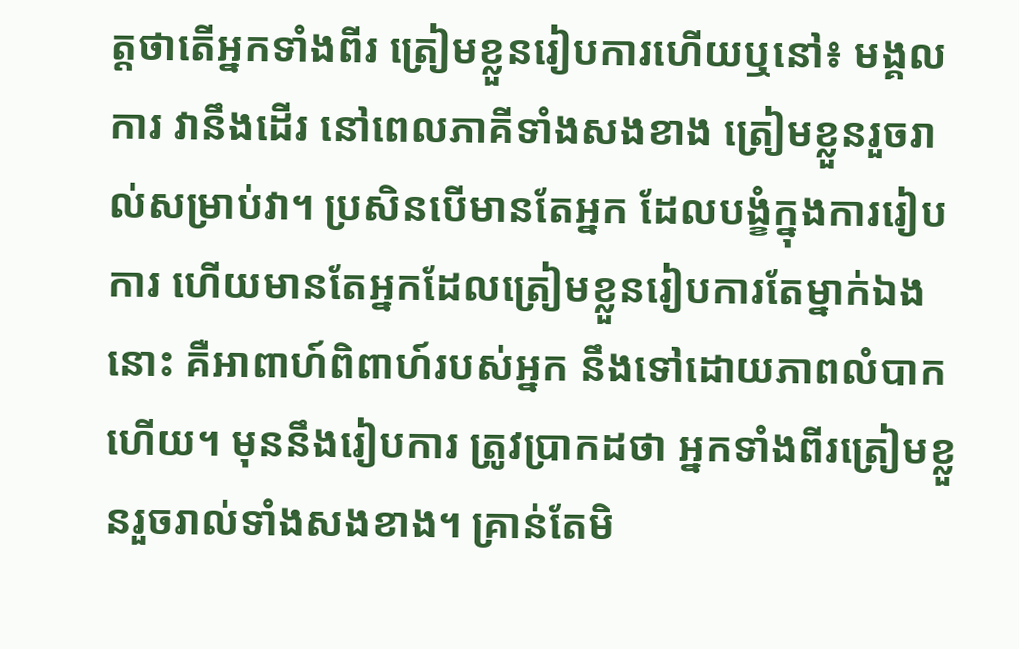ត្តថាតើអ្នកទាំងពីរ ត្រៀមខ្លួនរៀបការហើយឬនៅ៖ មង្គលការ វានឹងដើរ នៅពេលភាគីទាំងសងខាង ត្រៀមខ្លួនរួចរាល់សម្រាប់វា។ ប្រសិនបើមានតែអ្នក ដែលបង្ខំក្នុងការរៀបការ ហើយមានតែអ្នកដែលត្រៀមខ្លួនរៀបការតែម្នាក់ឯងនោះ គឺអាពាហ៍ពិពាហ៍របស់អ្នក នឹងទៅដោយភាពលំបាកហើយ។ មុននឹងរៀបការ ត្រូវប្រាកដថា អ្នកទាំងពីរត្រៀមខ្លួនរួចរាល់ទាំងសងខាង។ គ្រាន់តែមិ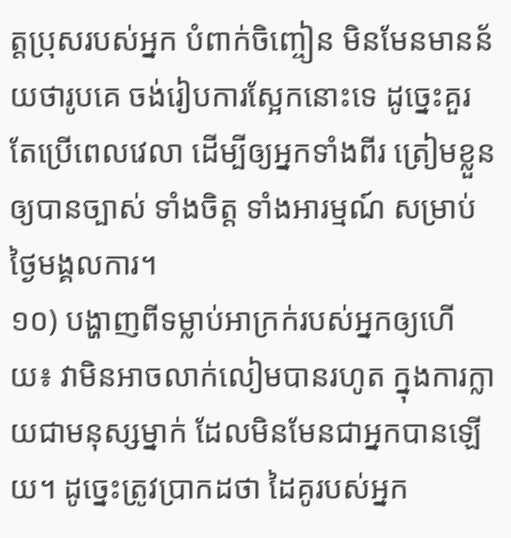ត្តប្រុសរបស់អ្នក បំពាក់ចិញ្ចៀន មិនមែនមានន័យថារូបគេ ចង់រៀបការស្អែកនោះទេ ដូច្នេះគួរតែប្រើពេលវេលា ដើម្បីឲ្យអ្នកទាំងពីរ ត្រៀមខ្លួនឲ្យបានច្បាស់ ទាំងចិត្ត ទាំងអារម្មណ៍ សម្រាប់ថ្ងៃមង្គលការ។
១០) បង្ហាញពីទម្លាប់អាក្រក់របស់អ្នកឲ្យហើយ៖ វាមិនអាចលាក់លៀមបានរហូត ក្នុងការក្លាយជាមនុស្សម្នាក់ ដែលមិនមែនជាអ្នកបានឡើយ។ ដូច្នេះត្រូវប្រាកដថា ដៃគូរបស់អ្នក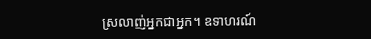ស្រលាញ់អ្នកជាអ្នក។ ឧទាហរណ៍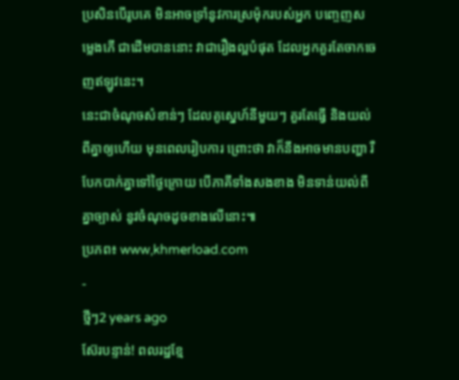ប្រសិនបើរូបគេ មិនអាចទ្រាំនូវការស្រម៉ុករបស់អ្នក បញ្ចេញសម្លេងភើ ជាដើមបាននោះ វាជារឿងល្អបំផុត ដែលអ្នកគួរតែចាកចេញឥឡូវនេះ។
នេះជាចំណុចសំខាន់ៗ ដែលគូស្នេហ៍នីមួយៗ គួរតែធ្វើ និងយល់ពីគ្នាឲ្យហើយ មុនពេលរៀបការ ព្រោះថា វាក៏នឹងអាចមានបញ្ហា រឺបែកបាក់គ្នាទៅថ្ងៃក្រោយ បើភាគីទាំងសងខាង មិនទាន់យល់ពីគ្នាច្បាស់ នូវចំណុចដូចខាងលើនោះ៕
ប្រភព៖ www,khmerload.com
-
ថ្មីៗ2 years ago
ស៊ែរបន្ទាន់! ពលរដ្ឋខ្មែ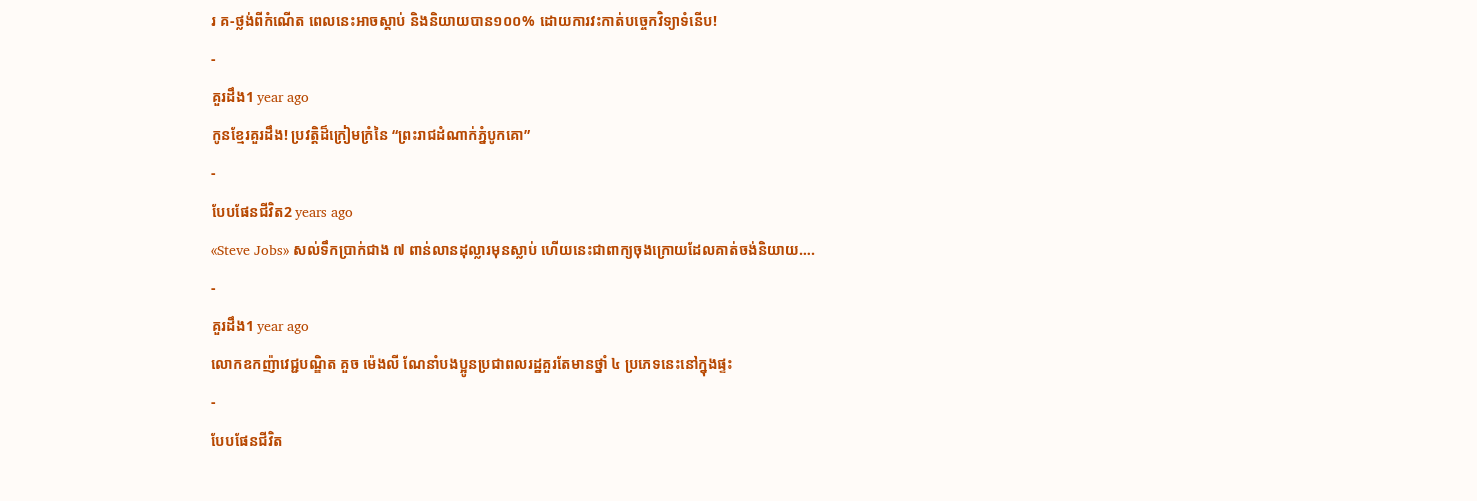រ គ-ថ្លង់ពីកំណើត ពេលនេះអាចស្ដាប់ និងនិយាយបាន១០០% ដោយការវះកាត់បច្ចេកវិទ្យាទំនើប!
-
គួរដឹង1 year ago
កូនខ្មែរគួរដឹង! ប្រវត្តិដ៏ក្រៀមក្រំនៃ “ព្រះរាជដំណាក់ភ្នំបូកគោ”
-
បែបផែនជីវិត2 years ago
«Steve Jobs» សល់ទឹកប្រាក់ជាង ៧ ពាន់លានដុល្លារមុនស្លាប់ ហើយនេះជាពាក្យចុងក្រោយដែលគាត់ចង់និយាយ….
-
គួរដឹង1 year ago
លោកឧកញ៉ាវេជ្ជបណ្ឌិត គួច ម៉េងលី ណែនាំបងប្អូនប្រជាពលរដ្ឋគួរតែមានថ្នាំ ៤ ប្រភេទនេះនៅក្នុងផ្ទះ
-
បែបផែនជីវិត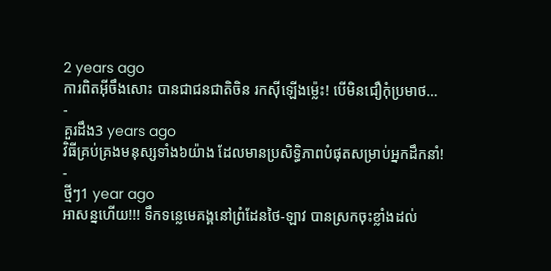2 years ago
ការពិតអ៊ីចឹងសោះ បានជាជនជាតិចិន រកស៊ីឡើងម្ល៉េះ! បើមិនជឿកុំប្រមាថ…
-
គួរដឹង3 years ago
វិធីគ្រប់គ្រងមនុស្សទាំង៦យ៉ាង ដែលមានប្រសិទ្ធិភាពបំផុតសម្រាប់អ្នកដឹកនាំ!
-
ថ្មីៗ1 year ago
អាសន្នហើយ!!! ទឹកទន្លេមេគង្គនៅព្រំដែនថៃ-ឡាវ បានស្រកចុះខ្លាំងដល់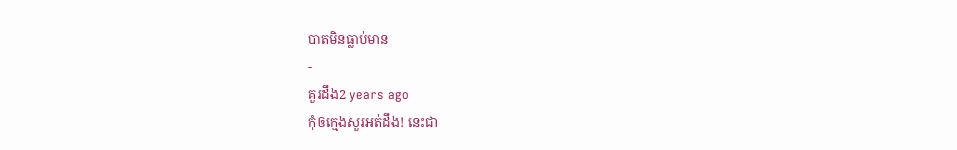បាតមិនធ្លាប់មាន
-
គួរដឹង2 years ago
កុំឲក្មេងសួរអត់ដឹង! នេះជា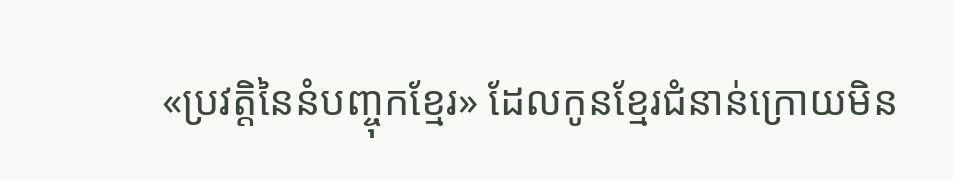«ប្រវត្តិនៃនំបញ្ចុកខ្មែរ» ដែលកូនខ្មែរជំនាន់ក្រោយមិន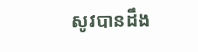សូវបានដឹង